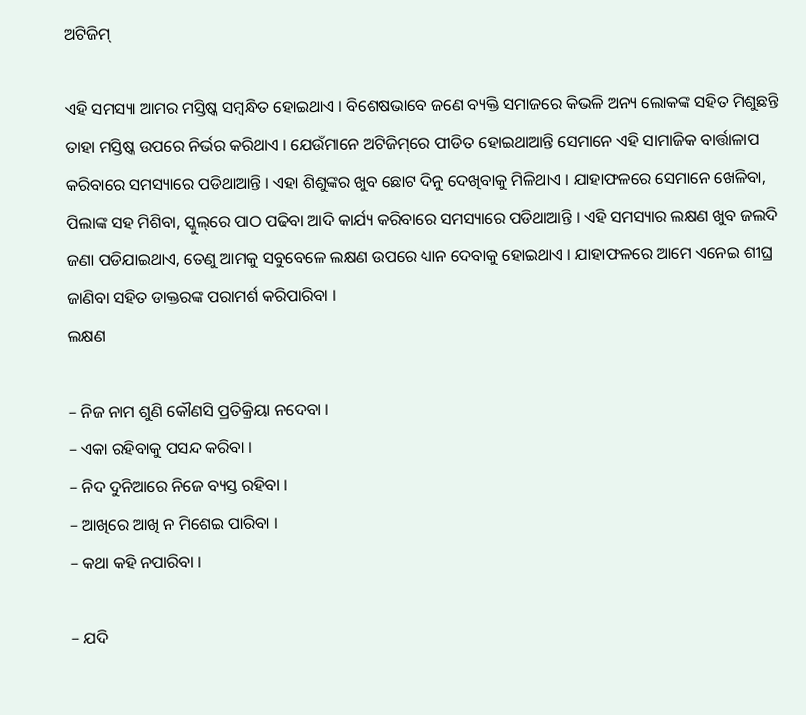ଅଟିଜିମ୍‌

ଏହି ସମସ୍ୟା ଆମର ମସ୍ତିଷ୍କ ସମ୍ବନ୍ଧିତ ହୋଇଥାଏ । ବିଶେଷଭାବେ ଜଣେ ବ୍ୟକ୍ତି ସମାଜରେ କିଭଳି ଅନ୍ୟ ଲୋକଙ୍କ ସହିତ ମିଶୁଛନ୍ତି ତାହା ମସ୍ତିଷ୍କ ଉପରେ ନିର୍ଭର କରିଥାଏ । ଯେଉଁମାନେ ଅଟିଜିମ୍‌ରେ ପୀଡିତ ହୋଇଥାଆନ୍ତି ସେମାନେ ଏହି ସାମାଜିକ ବାର୍ତ୍ତାଳାପ କରିବାରେ ସମସ୍ୟାରେ ପଡିଥାଆନ୍ତି । ଏହା ଶିଶୁଙ୍କର ଖୁବ ଛୋଟ ଦିନୁ ଦେଖିବାକୁ ମିଳିଥାଏ । ଯାହାଫଳରେ ସେମାନେ ଖେଳିବା, ପିଲାଙ୍କ ସହ ମିଶିବା, ସ୍କୁଲ୍‌ରେ ପାଠ ପଢିବା ଆଦି କାର୍ଯ୍ୟ କରିବାରେ ସମସ୍ୟାରେ ପଡିଥାଆନ୍ତି । ଏହି ସମସ୍ୟାର ଲକ୍ଷଣ ଖୁବ ଜଲଦି ଜଣା ପଡିଯାଇଥାଏ, ତେଣୁ ଆମକୁ ସବୁବେଳେ ଲକ୍ଷଣ ଉପରେ ଧ୍ୟାନ ଦେବାକୁ ହୋଇଥାଏ । ଯାହାଫଳରେ ଆମେ ଏନେଇ ଶୀଘ୍ର ଜାଣିବା ସହିତ ଡାକ୍ତରଙ୍କ ପରାମର୍ଶ କରିପାରିବା ।
ଲକ୍ଷଣ

– ନିଜ ନାମ ଶୁଣି କୌଣସି ପ୍ରତିକ୍ରିୟା ନଦେବା ।
– ଏକା ରହିବାକୁ ପସନ୍ଦ କରିବା ।
– ନିଦ ଦୁନିଆରେ ନିଜେ ବ୍ୟସ୍ତ ରହିବା ।
– ଆଖିରେ ଆଖି ନ ମିଶେଇ ପାରିବା ।
– କଥା କହି ନପାରିବା ।

– ଯଦି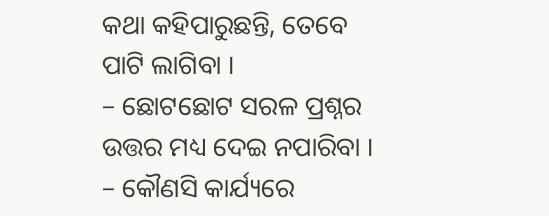କଥା କହିପାରୁଛନ୍ତି, ତେବେ ପାଟି ଲାଗିବା ।
– ଛୋଟଛୋଟ ସରଳ ପ୍ରଶ୍ନର ଉତ୍ତର ମଧ୍ୟ ଦେଇ ନପାରିବା ।
– କୌଣସି କାର୍ଯ୍ୟରେ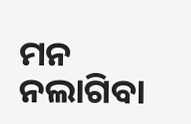ମନ ନଲାଗିବା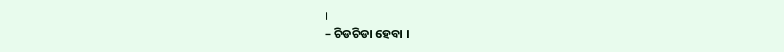।
– ଚିଡଚିଡା ହେବା ।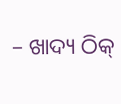– ଖାଦ୍ୟ ଠିକ୍‌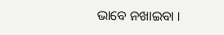ଭାବେ ନଖାଇବା ।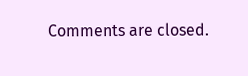Comments are closed.